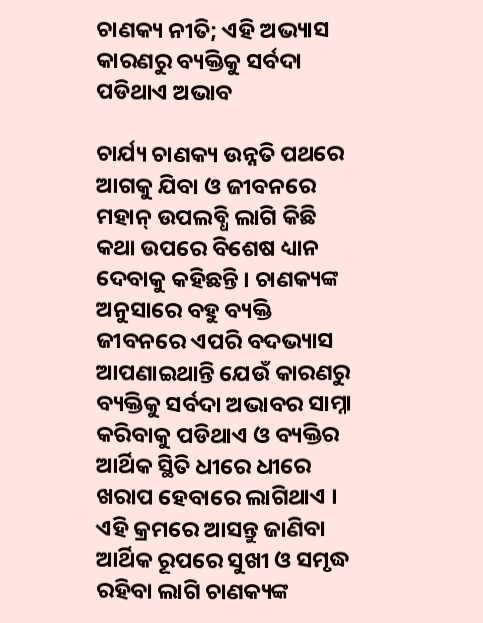ଚାଣକ୍ୟ ନୀତି; ଏହି ଅଭ୍ୟାସ କାରଣରୁ ବ୍ୟକ୍ତିକୁ ସର୍ବଦା ପଡିଥାଏ ଅଭାବ

ଚାର୍ଯ୍ୟ ଚାଣକ୍ୟ ଉନ୍ନତି ପଥରେ ଆଗକୁ ଯିବା ଓ ଜୀବନରେ ମହାନ୍ ଉପଲବ୍ଧି ଲାଗି କିଛି କଥା ଉପରେ ବିଶେଷ ଧ୍ୟାନ ଦେବାକୁ କହିଛନ୍ତି । ଚାଣକ୍ୟଙ୍କ ଅନୁସାରେ ବହୁ ବ୍ୟକ୍ତି ଜୀବନରେ ଏପରି ବଦଭ୍ୟାସ ଆପଣାଇଥାନ୍ତି ଯେଉଁ କାରଣରୁ ବ୍ୟକ୍ତିକୁ ସର୍ବଦା ଅଭାବର ସାମ୍ନା କରିବାକୁ ପଡିଥାଏ ଓ ବ୍ୟକ୍ତିର ଆର୍ଥିକ ସ୍ଥିତି ଧୀରେ ଧୀରେ ଖରାପ ହେବାରେ ଲାଗିଥାଏ । ଏହି କ୍ରମରେ ଆସନ୍ତୁ ଜାଣିବା ଆର୍ଥିକ ରୂପରେ ସୁଖୀ ଓ ସମୃଦ୍ଧ ରହିବା ଲାଗି ଚାଣକ୍ୟଙ୍କ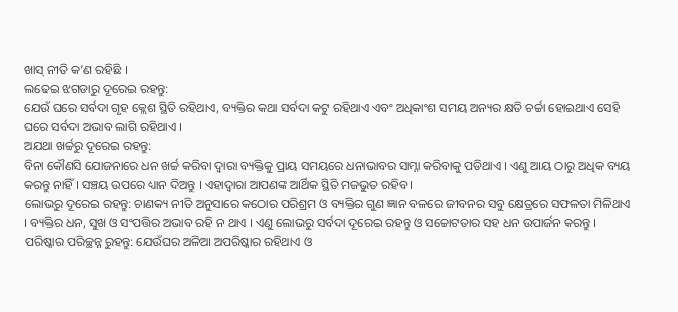ଖାସ୍ ନୀତି କ’ଣ ରହିଛି ।
ଲଢେଇ ଝଗଡାରୁ ଦୂରେଇ ରହନ୍ତୁ:
ଯେଉଁ ଘରେ ସର୍ବଦା ଗୃହ କ୍ଲେଶ ସ୍ଥିତି ରହିଥାଏ, ବ୍ୟକ୍ତିର କଥା ସର୍ବଦା କଟୁ ରହିଥାଏ ଏବଂ ଅଧିକାଂଶ ସମୟ ଅନ୍ୟର କ୍ଷତି ଚର୍ଚ୍ଚା ହୋଇଥାଏ ସେହି ଘରେ ସର୍ବଦା ଅଭାବ ଲାଗି ରହିଥାଏ ।
ଅଯଥା ଖର୍ଚ୍ଚରୁ ଦୂରେଇ ରହନ୍ତୁ:
ବିନା କୌଣସି ଯୋଜନାରେ ଧନ ଖର୍ଚ୍ଚ କରିବା ଦ୍ୱାରା ବ୍ୟକ୍ତିକୁ ପ୍ରାୟ ସମୟରେ ଧନାଭାବର ସାମ୍ନା କରିବାକୁ ପଡିଥାଏ । ଏଣୁ ଆୟ ଠାରୁ ଅଧିକ ବ୍ୟୟ କରନ୍ତୁ ନାହିଁ । ସଞ୍ଚୟ ଉପରେ ଧ୍ୟାନ ଦିଅନ୍ତୁ । ଏହାଦ୍ୱାରା ଆପଣଙ୍କ ଆର୍ଥିକ ସ୍ଥିତି ମଜଭୁତ ରହିବ ।
ଲୋଭରୁ ଦୂରେଇ ରହନ୍ତୁ: ଚାଣକ୍ୟ ନୀତି ଅନୁସାରେ କଠୋର ପରିଶ୍ରମ ଓ ବ୍ୟକ୍ତିର ଗୁଣ ଜ୍ଞାନ ବଳରେ ଜୀବନର ସବୁ କ୍ଷେତ୍ରରେ ସଫଳତା ମିଳିଥାଏ । ବ୍ୟକ୍ତିର ଧନ, ସୁଖ ଓ ସଂପତ୍ତିର ଅଭାବ ରହି ନ ଥାଏ । ଏଣୁ ଲୋଭରୁ ସର୍ବଦା ଦୂରେଇ ରହନ୍ତୁ ଓ ସଚ୍ଚୋଟତାର ସହ ଧନ ଉପାର୍ଜନ କରନ୍ତୁ ।
ପରିଷ୍କାର ପରିଚ୍ଛନ୍ନ ରୁହନ୍ତୁ: ଯେଉଁଘର ଅଳିଆ ଅପରିଷ୍କାର ରହିଥାଏ ଓ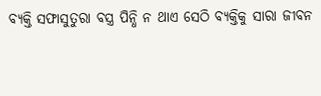ବ୍ୟକ୍ତି ସଫାସୁତୁରା ବସ୍ତ୍ର ପିନ୍ଧି ନ ଥାଏ ସେଠି ବ୍ୟକ୍ତିକୁ ସାରା ଜୀବନ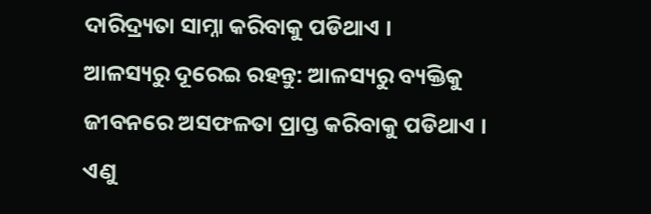ଦାରିଦ୍ର‌୍ୟତା ସାମ୍ନା କରିବାକୁ ପଡିଥାଏ ।
ଆଳସ୍ୟରୁ ଦୂରେଇ ରହନ୍ତୁ: ଆଳସ୍ୟରୁ ବ୍ୟକ୍ତିକୁ ଜୀବନରେ ଅସଫଳତା ପ୍ରାପ୍ତ କରିବାକୁ ପଡିଥାଏ । ଏଣୁ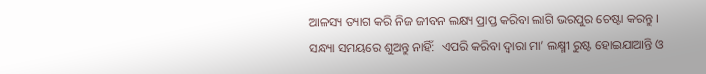ଆଳସ୍ୟ ତ୍ୟାଗ କରି ନିଜ ଜୀବନ ଲକ୍ଷ୍ୟ ପ୍ରାପ୍ତ କରିବା ଲାଗି ଭରପୁର ଚେଷ୍ଟା କରନ୍ତୁ ।
ସନ୍ଧ୍ୟା ସମୟରେ ଶୁଅନ୍ତୁ ନାହିଁ:  ଏପରି କରିବା ଦ୍ୱାରା ମା’ ଲକ୍ଷ୍ମୀ ରୁଷ୍ଟ ହୋଇଯାଆନ୍ତି ଓ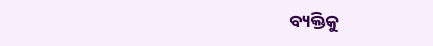ବ୍ୟକ୍ତିକୁ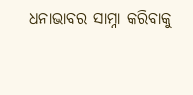ଧନାଭାବର ସାମ୍ନା କରିବାକୁ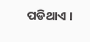ପଡିଥାଏ ।